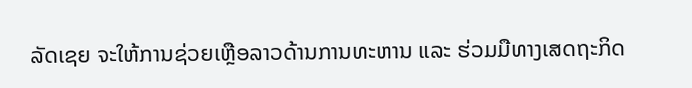ລັດເຊຍ ຈະໃຫ້ການຊ່ວຍເຫຼືອລາວດ້ານການທະຫານ ແລະ ຮ່ວມມືທາງເສດຖະກິດ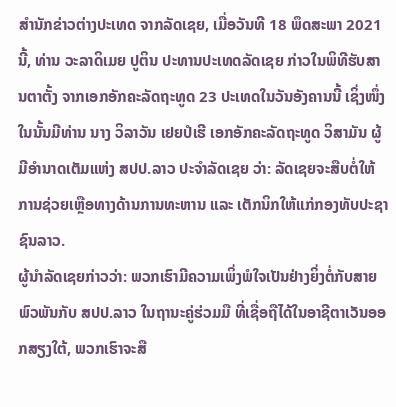ສຳນັກຂ່າວຕ່າງປະເທດ ຈາກລັດເຊຍ, ເມື່ອວັນທີ 18 ພຶດສະພາ 2021 ນີ້, ທ່ານ ວະລາດິເມຍ ປູຕິນ ປະທານປະເທດລັດເຊຍ ກ່າວໃນພິທີຮັບສານຕາຕັ້ງ ຈາກເອກອັກຄະລັດຖະທູດ 23 ປະເທດໃນວັນອັງຄານນີ້ ເຊິ່ງໜຶ່ງໃນນັ້ນມີທ່ານ ນາງ ວິລາວັນ ເຢຍປໍເຮີ ເອກອັກຄະລັດຖະທູດ ວິສາມັນ ຜູ້ມີອຳນາດເຕັມແຫ່ງ ສປປ.ລາວ ປະຈຳລັດເຊຍ ວ່າ: ລັດເຊຍຈະສືບຕໍ່ໃຫ້ການຊ່ວຍເຫຼືອທາງດ້ານການທະຫານ ແລະ ເຕັກນິກໃຫ້ແກ່ກອງທັບປະຊາຊົນລາວ.
ຜູ້ນຳລັດເຊຍກ່າວວ່າ: ພວກເຮົາມີຄວາມເພິ່ງພໍໃຈເປັນຢ່າງຍິ່ງຕໍ່ກັບສາຍພົວພັນກັບ ສປປ.ລາວ ໃນຖານະຄູ່ຮ່ວມມື ທີ່ເຊື່ອຖືໄດ້ໃນອາຊີຕາເວັນອອກສຽງໃຕ້, ພວກເຮົາຈະສື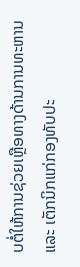ບຕໍ່ໃຫ້ການຊ່ວຍເຫຼືອທາງດ້ານການທະຫານ ແລະ ເຕັກນິກແກ່ກອງທັບປະ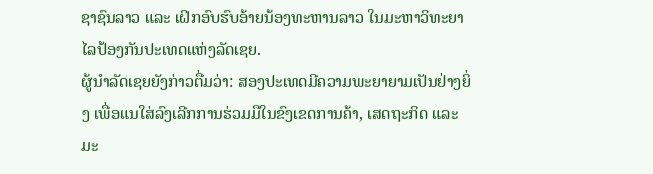ຊາຊົນລາວ ແລະ ເຝິກອົບຮົບອ້າຍນ້ອງທະຫານລາວ ໃນມະຫາວິທະຍາໄລປ້ອງກັນປະເທດແຫ່ງລັດເຊຍ.
ຜູ້ນຳລັດເຊຍຍັງກ່າວຕື່ມວ່າ: ສອງປະເທດມີຄວາມພະຍາຍາມເປັນຢ່າງຍິ່ງ ເພື່ອແນໃສ່ລົງເລີກການຮ່ວມມືໃນຂົງເຂດການຄ້າ, ເສດຖະກິດ ແລະ ມະ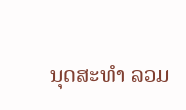ນຸດສະທຳ ລວມ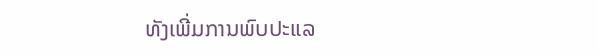ທັງເພີ່ມການພົບປະແລ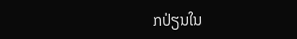ກປ່ຽນໃນ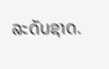ລະດັບຊາດ.